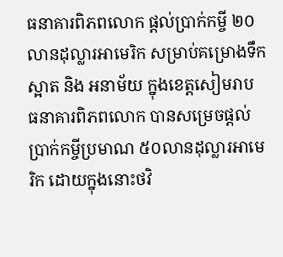ធនាគារពិភពលោក ផ្តល់ប្រាក់កម្ចី ២០លានដុល្លារអាមេរិក សម្រាប់គម្រោងទឹកស្អាត និង អនាម័យ ក្នុងខេត្តសៀមរាប
ធនាគារពិភពលោក បានសម្រេចផ្តល់ ប្រាក់កម្ចីប្រមាណ ៥០លានដុល្លារអាមេរិក ដោយក្នុងនោះថវិ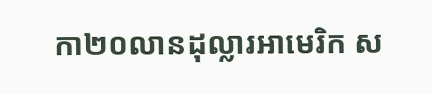កា២០លានដុល្លារអាមេរិក ស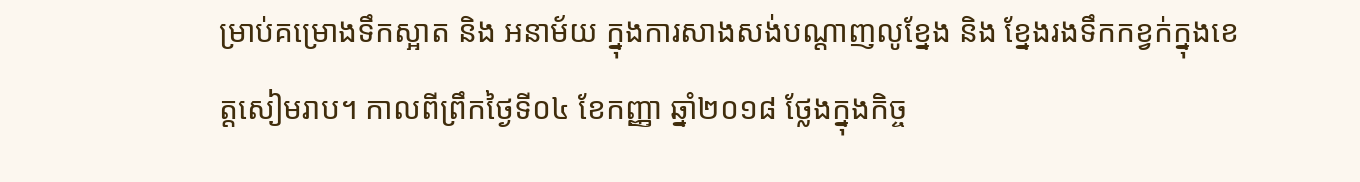ម្រាប់គម្រោងទឹកស្អាត និង អនាម័យ ក្នុងការសាងសង់បណ្តាញលូខ្នែង និង ខ្នែងរងទឹកកខ្វក់ក្នុងខេត្តសៀមរាប។ កាលពីព្រឹកថ្ងៃទី០៤ ខែកញ្ញា ឆ្នាំ២០១៨ ថ្លែងក្នុងកិច្ច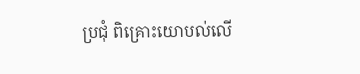ប្រជុំ ពិគ្រោះយោបល់លើ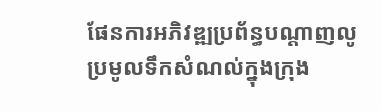ផែនការអភិវឌ្ឍប្រព័ន្ធបណ្តាញលូ ប្រមូលទឹកសំណល់ក្នុងក្រុង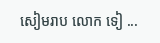សៀមរាប លោក ទៀ ...